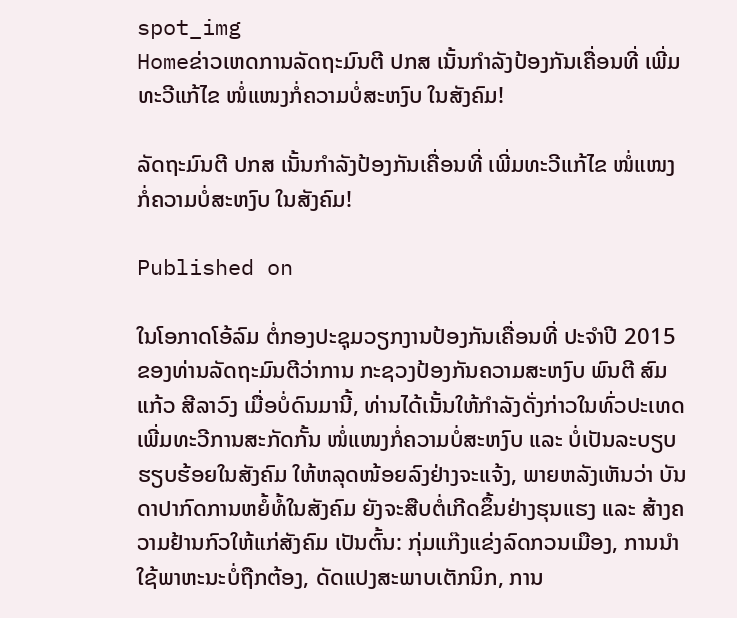spot_img
Homeຂ່າວເຫດການລັດຖະມົນຕີ ປກສ ເນັ້ນກໍາລັງປ້ອງກັນເຄື່ອນທີ່ ເພີ່ມທະວີແກ້ໄຂ ໜໍ່ແໜງກໍ່ຄວາມບໍ່ສະຫງົບ ໃນສັງຄົມ!

ລັດຖະມົນຕີ ປກສ ເນັ້ນກໍາລັງປ້ອງກັນເຄື່ອນທີ່ ເພີ່ມທະວີແກ້ໄຂ ໜໍ່ແໜງກໍ່ຄວາມບໍ່ສະຫງົບ ໃນສັງຄົມ!

Published on

ໃນໂອກາດໂອ້ລົມ ຕໍ່ກອງປະຊຸມວຽກງານປ້ອງກັນເຄື່ອນທີ່ ປະຈຳປີ 2015 ຂອງທ່ານລັດຖະມົນຕີວ່າການ ກະຊວງປ້ອງກັນຄວາມສະຫງົບ ພົນຕີ ສົມແກ້ວ ສີລາວົງ ເມື່ອບໍ່ດົນມານີ້, ທ່ານໄດ້ເນັ້ນໃຫ້ກຳລັງດັ່ງກ່າວໃນທົ່ວປະເທດ ເພີ່ມທະວີການສະກັດກັ້ນ ໜໍ່ແໜງກໍ່ຄວາມບໍ່ສະຫງົບ ແລະ ບໍ່ເປັນລະບຽບຮຽບຮ້ອຍໃນສັງຄົມ ໃຫ້ຫລຸດໜ້ອຍລົງຢ່າງຈະແຈ້ງ, ພາຍຫລັງເຫັນວ່າ ບັນດາປາກົດການຫຍໍ້ທໍ້ໃນສັງຄົມ ຍັງຈະສືບຕໍ່ເກີດຂຶ້ນຢ່າງຮຸນແຮງ ແລະ ສ້າງຄວາມຢ້ານກົວໃຫ້ແກ່ສັງຄົມ ເປັນຕົ້ນ: ກຸ່ມແກ໊ງແຂ່ງລົດກວນເມືອງ, ການນຳໃຊ້ພາຫະນະບໍ່ຖືກຕ້ອງ, ດັດແປງສະພາບເຕັກນິກ, ການ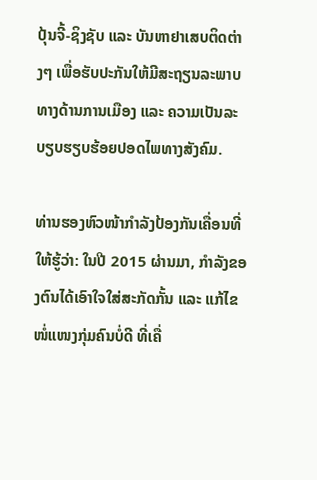ປຸ້ນຈີ້-ຊິງຊັບ ແລະ ບັນຫາຢາເສບຕິດຕ່າງໆ ເພື່ອຮັບປະກັນໃຫ້ມີສະຖຽນລະພາບທາງດ້ານການເມືອງ ແລະ ຄວາມເປັນລະບຽບຮຽບຮ້ອຍປອດໄພທາງສັງຄົມ.

ທ່ານຮອງຫົວໜ້າກໍາລັງປ້ອງກັນເຄື່ອນທີ່ ໃຫ້ຮູ້ວ່າ: ໃນປີ 2015 ຜ່ານມາ, ກຳລັງຂອງຕົນໄດ້ເອົາໃຈໃສ່ສະກັດກັ້ນ ແລະ ແກ້ໄຂໜໍ່ແໜງກຸ່ມຄົນບໍ່ດີ ທີ່ເຄື່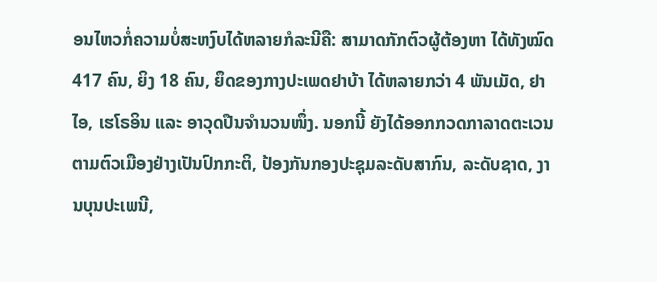ອນໄຫວກໍ່ຄວາມບໍ່ສະຫງົບໄດ້ຫລາຍກໍລະນີຄື: ສາມາດກັກຕົວຜູ້ຕ້ອງຫາ ໄດ້ທັງໝົດ 417 ຄົນ, ຍິງ 18 ຄົນ, ຍຶດຂອງກາງປະເພດຢາບ້າ ໄດ້ຫລາຍກວ່າ 4 ພັນເມັດ, ຢາໄອ, ເຮໂຣອິນ ແລະ ອາວຸດປືນຈໍານວນໜຶ່ງ. ນອກນີ້ ຍັງໄດ້ອອກກວດກາລາດຕະເວນ ຕາມຕົວເມືອງຢ່າງເປັນປົກກະຕິ, ປ້ອງກັນກອງປະຊຸມລະດັບສາກົນ, ລະດັບຊາດ, ງານບຸນປະເພນີ,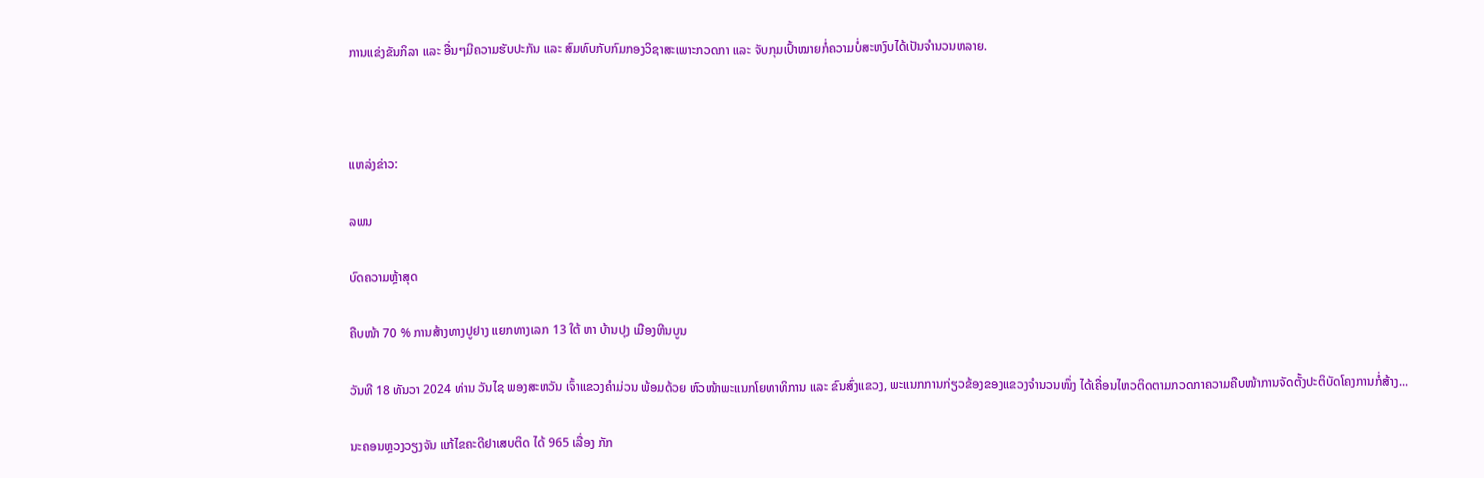ການແຂ່ງຂັນກິລາ ແລະ ອື່ນໆມີຄວາມຮັບປະກັນ ແລະ ສົມທົບກັບກົມກອງວິຊາສະເພາະກວດກາ ແລະ ຈັບກຸມເປົ້າໝາຍກໍ່ຄວາມບໍ່ສະຫງົບໄດ້ເປັນຈໍານວນຫລາຍ.



ແຫລ່ງຂ່າວ:

ລພນ

ບົດຄວາມຫຼ້າສຸດ

ຄືບໜ້າ 70 % ການສ້າງທາງປູຢາງ ແຍກທາງເລກ 13 ໃຕ້ ຫາ ບ້ານປຸງ ເມືອງຫີນບູນ

ວັນທີ 18 ທັນວາ 2024 ທ່ານ ວັນໄຊ ພອງສະຫວັນ ເຈົ້າແຂວງຄຳມ່ວນ ພ້ອມດ້ວຍ ຫົວໜ້າພະແນກໂຍທາທິການ ແລະ ຂົນສົ່ງແຂວງ, ພະແນກການກ່ຽວຂ້ອງຂອງແຂວງຈໍານວນໜຶ່ງ ໄດ້ເຄື່ອນໄຫວຕິດຕາມກວດກາຄວາມຄືບໜ້າການຈັດຕັ້ງປະຕິບັດໂຄງການກໍ່ສ້າງ...

ນະຄອນຫຼວງວຽງຈັນ ແກ້ໄຂຄະດີຢາເສບຕິດ ໄດ້ 965 ເລື່ອງ ກັກ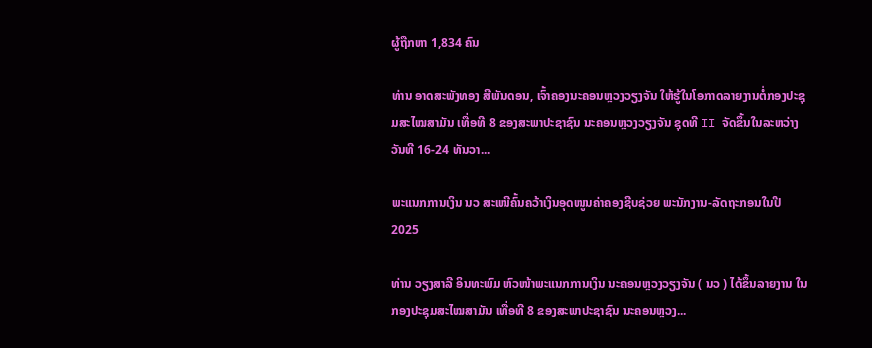ຜູ້ຖືກຫາ 1,834 ຄົນ

ທ່ານ ອາດສະພັງທອງ ສີພັນດອນ, ເຈົ້າຄອງນະຄອນຫຼວງວຽງຈັນ ໃຫ້ຮູ້ໃນໂອກາດລາຍງານຕໍ່ກອງປະຊຸມສະໄໝສາມັນ ເທື່ອທີ 8 ຂອງສະພາປະຊາຊົນ ນະຄອນຫຼວງວຽງຈັນ ຊຸດທີ II ຈັດຂຶ້ນໃນລະຫວ່າງວັນທີ 16-24 ທັນວາ...

ພະແນກການເງິນ ນວ ສະເໜີຄົ້ນຄວ້າເງິນອຸດໜູນຄ່າຄອງຊີບຊ່ວຍ ພະນັກງານ-ລັດຖະກອນໃນປີ 2025

ທ່ານ ວຽງສາລີ ອິນທະພົມ ຫົວໜ້າພະແນກການເງິນ ນະຄອນຫຼວງວຽງຈັນ ( ນວ ) ໄດ້ຂຶ້ນລາຍງານ ໃນກອງປະຊຸມສະໄໝສາມັນ ເທື່ອທີ 8 ຂອງສະພາປະຊາຊົນ ນະຄອນຫຼວງ...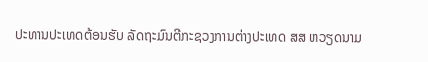ປະທານປະເທດຕ້ອນຮັບ ລັດຖະມົນຕີກະຊວງການຕ່າງປະເທດ ສສ ຫວຽດນາມ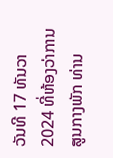ວັນທີ 17 ທັນວາ 2024 ທີ່ຫ້ອງວ່າການສູນກາງພັກ ທ່ານ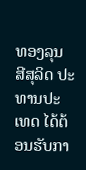ທອງລຸນ ສີສຸລິດ ປະທານປະເທດ ໄດ້ຕ້ອນຮັບກາ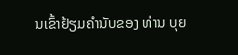ນເຂົ້າຢ້ຽມຄຳນັບຂອງ ທ່ານ ບຸຍ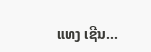ແທງ ເຊີນ...